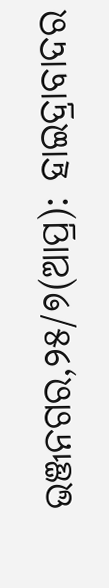ଭଞ୍ଜନଗର,୨୫/୭(ଆପ୍ର): ହାଇଦ୍ରାବାଦର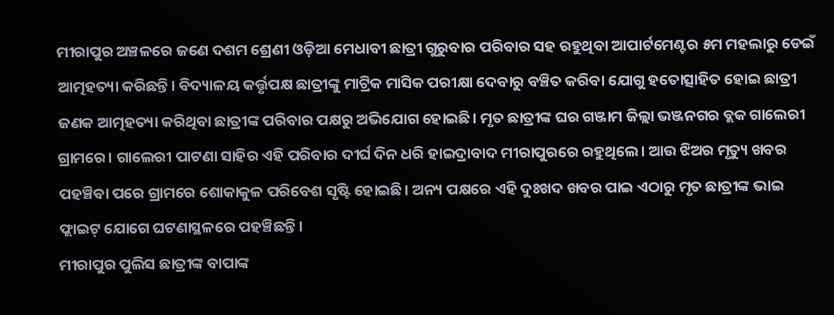ମୀରାପୁର ଅଞ୍ଚଳରେ ଜଣେ ଦଶମ ଶ୍ରେଣୀ ଓଡ଼ିଆ ମେଧାବୀ ଛାତ୍ରୀ ଗୁରୁବାର ପରିବାର ସହ ରହୁଥିବା ଆପାର୍ଟମେଣ୍ଟର ୫ମ ମହଲାରୁ ଡେଇଁ ଆତ୍ମହତ୍ୟା କରିଛନ୍ତି। ବିଦ୍ୟାଳୟ କର୍ତ୍ତୃପକ୍ଷ ଛାତ୍ରୀଙ୍କୁ ମାଟ୍ରିକ ମାସିକ ପରୀକ୍ଷା ଦେବାରୁ ବଞ୍ଚିତ କରିବା ଯୋଗୁ ହତୋତ୍ସାହିତ ହୋଇ ଛାତ୍ରୀ ଜଣକ ଆତ୍ମହତ୍ୟା କରିଥିବା ଛାତ୍ରୀଙ୍କ ପରିବାର ପକ୍ଷରୁ ଅଭିଯୋଗ ହୋଇଛି। ମୃତ ଛାତ୍ରୀଙ୍କ ଘର ଗଞ୍ଜାମ ଜିଲ୍ଲା ଭଞ୍ଜନଗର ବ୍ଲକ ଗାଲେରୀ ଗ୍ରାମରେ। ଗାଲେରୀ ପାଟଣା ସାହିର ଏହି ପରିବାର ଦୀର୍ଘ ଦିନ ଧରି ହାଇଦ୍ରାବାଦ ମୀରାପୁରରେ ରହୁଥିଲେ। ଆଉ ଝିଅର ମୃତ୍ୟୁ ଖବର ପହଞ୍ଚିବା ପରେ ଗ୍ରାମରେ ଶୋକାକୁଳ ପରିବେଶ ସୃଷ୍ଟି ହୋଇଛି। ଅନ୍ୟ ପକ୍ଷରେ ଏହି ଦୁଃଖଦ ଖବର ପାଇ ଏଠାରୁ ମୃତ ଛାତ୍ରୀଙ୍କ ଭାଇ ଫ୍ଲାଇଟ୍ ଯୋଗେ ଘଟଣାସ୍ଥଳରେ ପହଞ୍ଚିଛନ୍ତି।
ମୀରାପୁର ପୁଲିସ ଛାତ୍ରୀଙ୍କ ବାପାଙ୍କ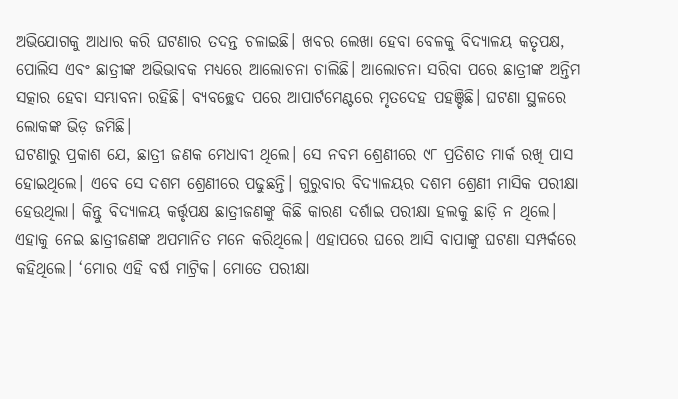ଅଭିଯୋଗକୁ ଆଧାର କରି ଘଟଣାର ତଦନ୍ତ ଚଳାଇଛି। ଖବର ଲେଖା ହେବା ବେଳକୁ ବିଦ୍ୟାଳୟ କତୃପକ୍ଷ, ପୋଲିସ ଏବଂ ଛାତ୍ରୀଙ୍କ ଅଭିଭାବକ ମଧ୍ୟରେ ଆଲୋଚନା ଚାଲିଛି। ଆଲୋଚନା ସରିବା ପରେ ଛାତ୍ରୀଙ୍କ ଅନ୍ତିମ ସତ୍କାର ହେବା ସମ୍ଭାବନା ରହିଛି। ବ୍ୟବଚ୍ଛେଦ ପରେ ଆପାର୍ଟମେଣ୍ଟରେ ମୃତଦେହ ପହଞ୍ଚିଛି। ଘଟଣା ସ୍ଥଳରେ ଲୋକଙ୍କ ଭିଡ଼ ଜମିଛି।
ଘଟଣାରୁ ପ୍ରକାଶ ଯେ, ଛାତ୍ରୀ ଜଣକ ମେଧାବୀ ଥିଲେ। ସେ ନବମ ଶ୍ରେଣୀରେ ୯୮ ପ୍ରତିଶତ ମାର୍କ ରଖି ପାସ ହୋଇଥିଲେ। ଏବେ ସେ ଦଶମ ଶ୍ରେଣୀରେ ପଢୁଛନ୍ତି। ଗୁରୁବାର ବିଦ୍ୟାଳୟର ଦଶମ ଶ୍ରେଣୀ ମାସିକ ପରୀକ୍ଷା ହେଉଥିଲା। କିନ୍ତୁ ବିଦ୍ୟାଳୟ କର୍ତ୍ତୃପକ୍ଷ ଛାତ୍ରୀଜଣଙ୍କୁ କିଛି କାରଣ ଦର୍ଶାଇ ପରୀକ୍ଷା ହଲକୁ ଛାଡ଼ି ନ ଥିଲେ। ଏହାକୁ ନେଇ ଛାତ୍ରୀଜଣଙ୍କ ଅପମାନିତ ମନେ କରିଥିଲେ। ଏହାପରେ ଘରେ ଆସି ବାପାଙ୍କୁ ଘଟଣା ସମ୍ପର୍କରେ କହିଥିଲେ। ‘ମୋର ଏହି ବର୍ଷ ମାଟ୍ରିକ। ମୋତେ ପରୀକ୍ଷା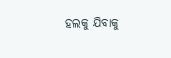ହଲକୁ ଯିବାକୁ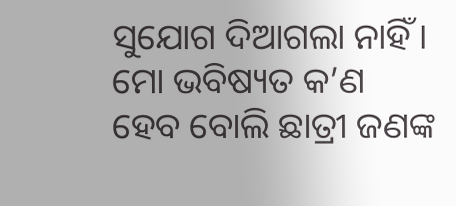ସୁଯୋଗ ଦିଆଗଲା ନାହିଁ। ମୋ ଭବିଷ୍ୟତ କ’ଣ ହେବ ବୋଲି ଛାତ୍ରୀ ଜଣଙ୍କ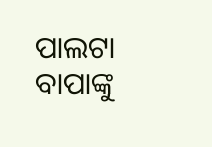ପାଲଟା ବାପାଙ୍କୁ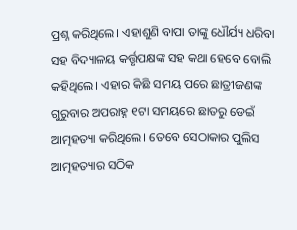ପ୍ରଶ୍ନ କରିଥିଲେ। ଏହାଶୁଣି ବାପା ତାଙ୍କୁ ଧୌର୍ଯ୍ୟ ଧରିବା ସହ ବିଦ୍ୟାଳୟ କର୍ତ୍ତୃପକ୍ଷଙ୍କ ସହ କଥା ହେବେ ବୋଲି କହିଥିଲେ। ଏହାର କିଛି ସମୟ ପରେ ଛାତ୍ରୀଜଣଙ୍କ ଗୁରୁବାର ଅପରାହ୍ନ ୧ଟା ସମୟରେ ଛାତରୁ ଡେଇଁ ଆତ୍ମହତ୍ୟା କରିଥିଲେ। ତେବେ ସେଠାକାର ପୁଲିସ ଆତ୍ମହତ୍ୟାର ସଠିକ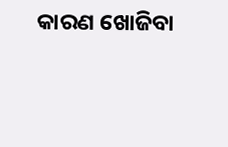କାରଣ ଖୋଜିବା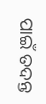ପାଇଁ ତଦନ୍ତ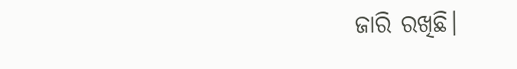ଜାରି ରଖିଛି।